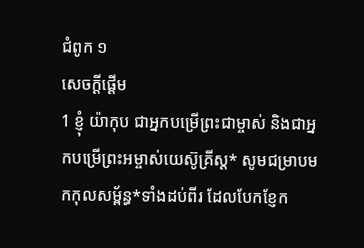ជំពូក ១
សេចក្ដីផ្ដើម
1 ខ្ញុំ យ៉ាកុប ជាអ្នកបម្រើព្រះជាម្ចាស់ និងជាអ្នកបម្រើព្រះអម្ចាស់យេស៊ូគ្រីស្ត* សូមជម្រាបមកកុលសម្ព័ន្ធ*ទាំងដប់ពីរ ដែលបែកខ្ញែក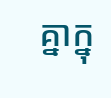គ្នាក្នុ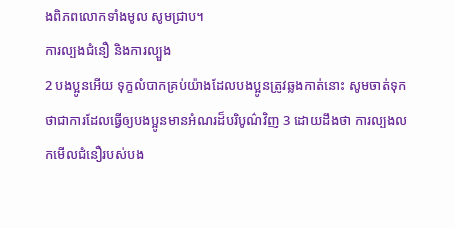ងពិភពលោកទាំងមូល សូមជ្រាប។
ការល្បងជំនឿ និងការល្បួង
2 បងប្អូនអើយ ទុក្ខលំបាកគ្រប់យ៉ាងដែលបងប្អូនត្រូវឆ្លងកាត់នោះ សូមចាត់ទុកថាជាការដែលធ្វើឲ្យបងប្អូនមានអំណរដ៏បរិបូណ៌វិញ 3 ដោយដឹងថា ការល្បងលកមើលជំនឿរបស់បង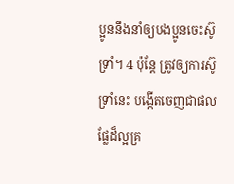ប្អូននឹងនាំឲ្យបងប្អូនចេះស៊ូទ្រាំ។ 4 ប៉ុន្តែ ត្រូវឲ្យការស៊ូទ្រាំនេះ បង្កើតចេញជាផលផ្លែដ៏ល្អគ្រ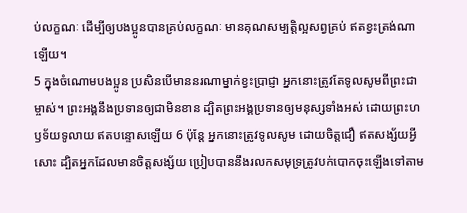ប់លក្ខណៈ ដើម្បីឲ្យបងប្អូនបានគ្រប់លក្ខណៈ មានគុណសម្បត្តិល្អសព្វគ្រប់ ឥតខ្វះត្រង់ណាឡើយ។
5 ក្នុងចំណោមបងប្អូន ប្រសិនបើមាននរណាម្នាក់ខ្វះប្រាជ្ញា អ្នកនោះត្រូវតែទូលសូមពីព្រះជាម្ចាស់។ ព្រះអង្គនឹងប្រទានឲ្យជាមិនខាន ដ្បិតព្រះអង្គប្រទានឲ្យមនុស្សទាំងអស់ ដោយព្រះហឫទ័យទូលាយ ឥតបន្ទោសឡើយ 6 ប៉ុន្តែ អ្នកនោះត្រូវទូលសូម ដោយចិត្តជឿ ឥតសង្ស័យអ្វីសោះ ដ្បិតអ្នកដែលមានចិត្តសង្ស័យ ប្រៀបបាននឹងរលកសមុទ្រត្រូវបក់បោកចុះឡើងទៅតាម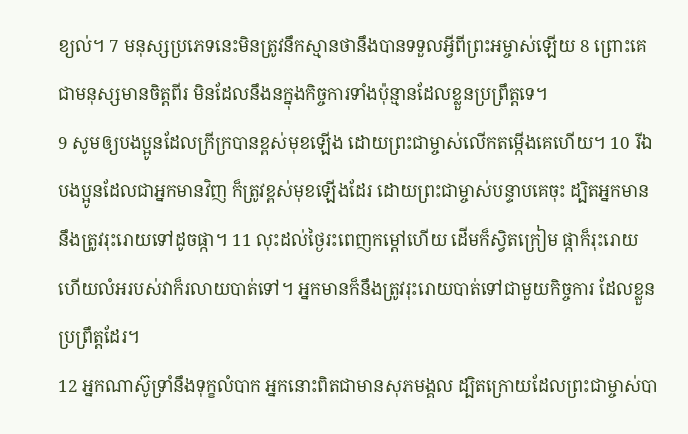ខ្យល់។ 7 មនុស្សប្រភេទនេះមិនត្រូវនឹកស្មានថានឹងបានទទួលអ្វីពីព្រះអម្ចាស់ឡើយ 8 ព្រោះគេជាមនុស្សមានចិត្តពីរ មិនដែលនឹងនក្នុងកិច្ចការទាំងប៉ុន្មានដែលខ្លួនប្រព្រឹត្តទេ។
9 សូមឲ្យបងប្អូនដែលក្រីក្របានខ្ពស់មុខឡើង ដោយព្រះជាម្ចាស់លើកតម្កើងគេហើយ។ 10 រីឯបងប្អូនដែលជាអ្នកមានវិញ ក៏ត្រូវខ្ពស់មុខឡើងដែរ ដោយព្រះជាម្ចាស់បន្ទាបគេចុះ ដ្បិតអ្នកមាននឹងត្រូវរុះរោយទៅដូចផ្កា។ 11 លុះដល់ថ្ងៃរះពេញកម្ដៅហើយ ដើមក៏ស្វិតក្រៀម ផ្កាក៏រុះរោយ ហើយលំអរបស់វាក៏រលាយបាត់ទៅ។ អ្នកមានក៏នឹងត្រូវរុះរោយបាត់ទៅជាមួយកិច្ចការ ដែលខ្លួនប្រព្រឹត្តដែរ។
12 អ្នកណាស៊ូទ្រាំនឹងទុក្ខលំបាក អ្នកនោះពិតជាមានសុភមង្គល ដ្បិតក្រោយដែលព្រះជាម្ចាស់បា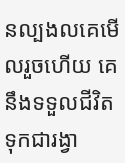នល្បងលគេមើលរួចហើយ គេនឹងទទួលជីវិតទុកជារង្វា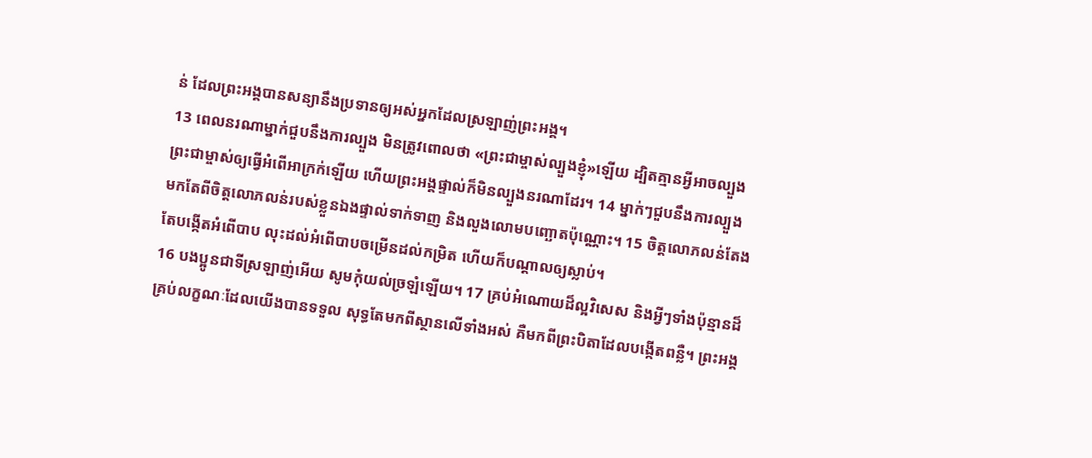ន់ ដែលព្រះអង្គបានសន្យានឹងប្រទានឲ្យអស់អ្នកដែលស្រឡាញ់ព្រះអង្គ។
13 ពេលនរណាម្នាក់ជួបនឹងការល្បួង មិនត្រូវពោលថា «ព្រះជាម្ចាស់ល្បួងខ្ញុំ»ឡើយ ដ្បិតគ្មានអ្វីអាចល្បួងព្រះជាម្ចាស់ឲ្យធ្វើអំពើអាក្រក់ឡើយ ហើយព្រះអង្គផ្ទាល់ក៏មិនល្បួងនរណាដែរ។ 14 ម្នាក់ៗជួបនឹងការល្បួង មកតែពីចិត្តលោភលន់របស់ខ្លួនឯងផ្ទាល់ទាក់ទាញ និងលួងលោមបញ្ឆោតប៉ុណ្ណោះ។ 15 ចិត្តលោភលន់តែងតែបង្កើតអំពើបាប លុះដល់អំពើបាបចម្រើនដល់កម្រិត ហើយក៏បណ្ដាលឲ្យស្លាប់។
16 បងប្អូនជាទីស្រឡាញ់អើយ សូមកុំយល់ច្រឡំឡើយ។ 17 គ្រប់អំណោយដ៏ល្អវិសេស និងអ្វីៗទាំងប៉ុន្មានដ៏គ្រប់លក្ខណៈដែលយើងបានទទួល សុទ្ធតែមកពីស្ថានលើទាំងអស់ គឺមកពីព្រះបិតាដែលបង្កើតពន្លឺ។ ព្រះអង្គ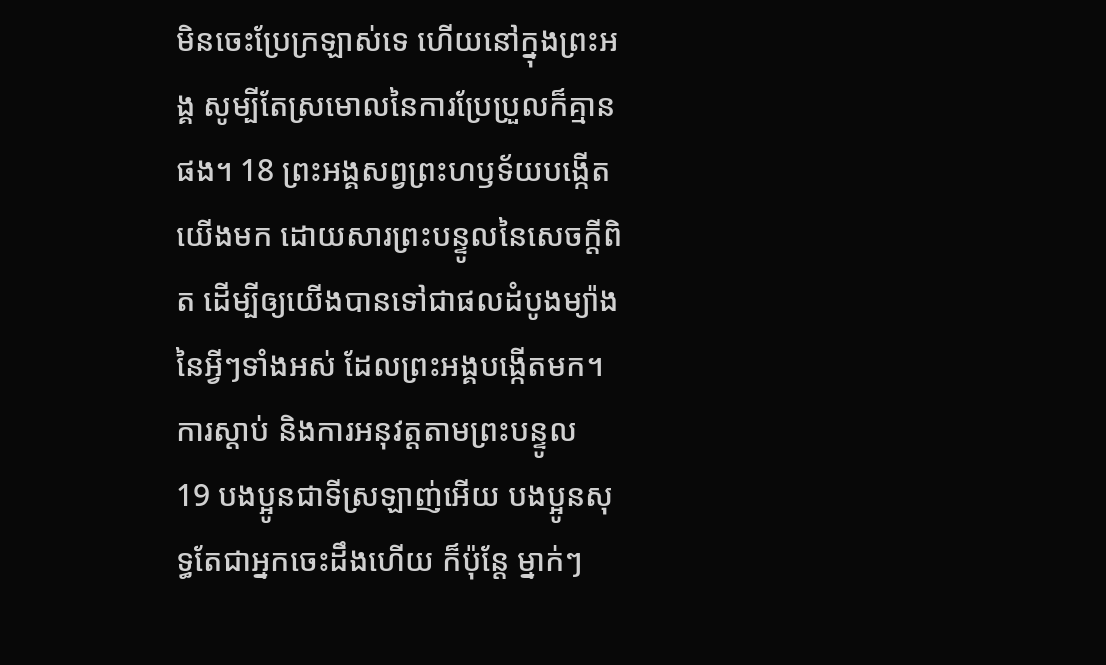មិនចេះប្រែក្រឡាស់ទេ ហើយនៅក្នុងព្រះអង្គ សូម្បីតែស្រមោលនៃការប្រែប្រួលក៏គ្មានផង។ 18 ព្រះអង្គសព្វព្រះហឫទ័យបង្កើតយើងមក ដោយសារព្រះបន្ទូលនៃសេចក្ដីពិត ដើម្បីឲ្យយើងបានទៅជាផលដំបូងម្យ៉ាងនៃអ្វីៗទាំងអស់ ដែលព្រះអង្គបង្កើតមក។
ការស្ដាប់ និងការអនុវត្តតាមព្រះបន្ទូល
19 បងប្អូនជាទីស្រឡាញ់អើយ បងប្អូនសុទ្ធតែជាអ្នកចេះដឹងហើយ ក៏ប៉ុន្តែ ម្នាក់ៗ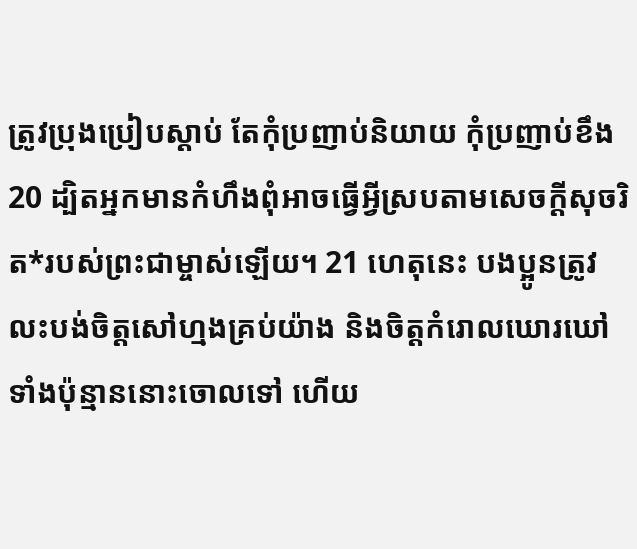ត្រូវប្រុងប្រៀបស្ដាប់ តែកុំប្រញាប់និយាយ កុំប្រញាប់ខឹង 20 ដ្បិតអ្នកមានកំហឹងពុំអាចធ្វើអ្វីស្របតាមសេចក្ដីសុចរិត*របស់ព្រះជាម្ចាស់ឡើយ។ 21 ហេតុនេះ បងប្អូនត្រូវលះបង់ចិត្តសៅហ្មងគ្រប់យ៉ាង និងចិត្តកំរោលឃោរឃៅទាំងប៉ុន្មាននោះចោលទៅ ហើយ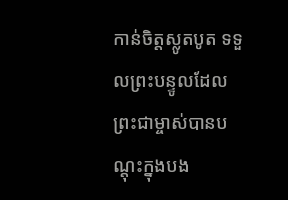កាន់ចិត្តស្លូតបូត ទទួលព្រះបន្ទូលដែលព្រះជាម្ចាស់បានបណ្ដុះក្នុងបង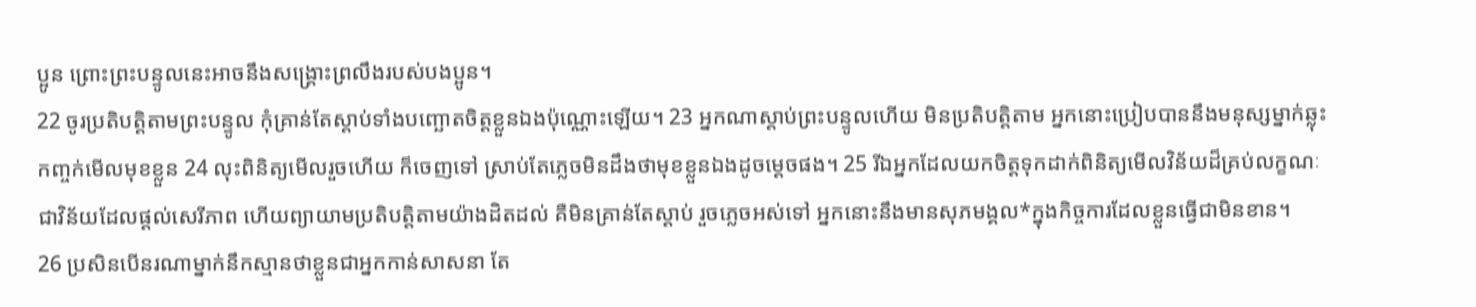ប្អូន ព្រោះព្រះបន្ទូលនេះអាចនឹងសង្គ្រោះព្រលឹងរបស់បងប្អូន។
22 ចូរប្រតិបត្តិតាមព្រះបន្ទូល កុំគ្រាន់តែស្ដាប់ទាំងបញ្ឆោតចិត្តខ្លួនឯងប៉ុណ្ណោះឡើយ។ 23 អ្នកណាស្ដាប់ព្រះបន្ទូលហើយ មិនប្រតិបត្តិតាម អ្នកនោះប្រៀបបាននឹងមនុស្សម្នាក់ឆ្លុះកញ្ចក់មើលមុខខ្លួន 24 លុះពិនិត្យមើលរួចហើយ ក៏ចេញទៅ ស្រាប់តែភ្លេចមិនដឹងថាមុខខ្លួនឯងដូចម្ដេចផង។ 25 រីឯអ្នកដែលយកចិត្តទុកដាក់ពិនិត្យមើលវិន័យដ៏គ្រប់លក្ខណៈ ជាវិន័យដែលផ្ដល់សេរីភាព ហើយព្យាយាមប្រតិបត្តិតាមយ៉ាងដិតដល់ គឺមិនគ្រាន់តែស្ដាប់ រួចភ្លេចអស់ទៅ អ្នកនោះនឹងមានសុភមង្គល*ក្នុងកិច្ចការដែលខ្លួនធ្វើជាមិនខាន។
26 ប្រសិនបើនរណាម្នាក់នឹកស្មានថាខ្លួនជាអ្នកកាន់សាសនា តែ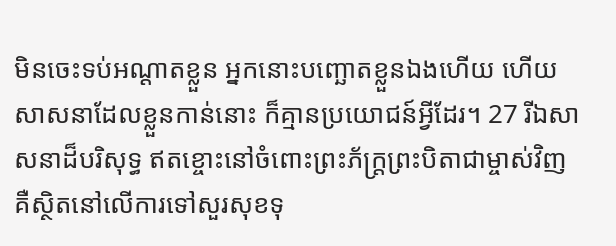មិនចេះទប់អណ្ដាតខ្លួន អ្នកនោះបញ្ឆោតខ្លួនឯងហើយ ហើយសាសនាដែលខ្លួនកាន់នោះ ក៏គ្មានប្រយោជន៍អ្វីដែរ។ 27 រីឯសាសនាដ៏បរិសុទ្ធ ឥតខ្ចោះនៅចំពោះព្រះភ័ក្ត្រព្រះបិតាជាម្ចាស់វិញ គឺស្ថិតនៅលើការទៅសួរសុខទុ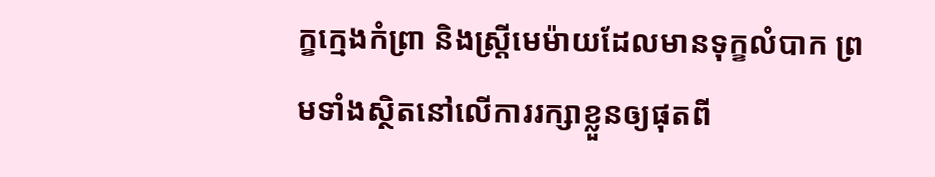ក្ខក្មេងកំព្រា និងស្ត្រីមេម៉ាយដែលមានទុក្ខលំបាក ព្រមទាំងស្ថិតនៅលើការរក្សាខ្លួនឲ្យផុតពី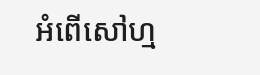អំពើសៅហ្ម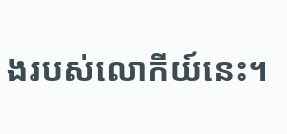ងរបស់លោកីយ៍នេះ។